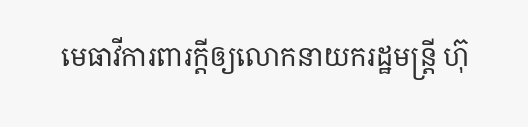មេធាវីការពារក្ដីឲ្យលោកនាយករដ្ឋមន្ត្រី ហ៊ុ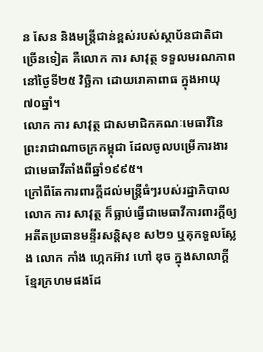ន សែន និងមន្ត្រីជាន់ខ្ពស់របស់ស្ថាប័នជាតិជាច្រើនទៀត គឺលោក ការ សាវុត្ថ ទទួលមរណភាព នៅថ្ងៃទី២៥ វិច្ឆិកា ដោយរោគាពាធ ក្នុងអាយុ៧០ឆ្នាំ។
លោក ការ សាវុត្ថ ជាសមាជិកគណៈមេធាវីនៃព្រះរាជាណាចក្រកម្ពុជា ដែលចូលបម្រើការងារជាមេធាវីតាំងពីឆ្នាំ១៩៩៥។
ក្រៅពីតែការពារក្ដីដល់មន្ត្រីធំៗរបស់រដ្ឋាភិបាល លោក ការ សាវុត្ថ ក៏ធ្លាប់ធ្វើជាមេធាវីការពារក្ដីឲ្យអតីតប្រធានមន្ទីរសន្តិសុខ ស២១ ឬគុកទួលស្លែង លោក កាំង ហ្កេកអ៊ាវ ហៅ ឌុច ក្នុងសាលាក្ដីខ្មែរក្រហមផងដែ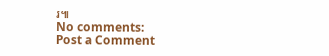រ៕
No comments:
Post a Comment